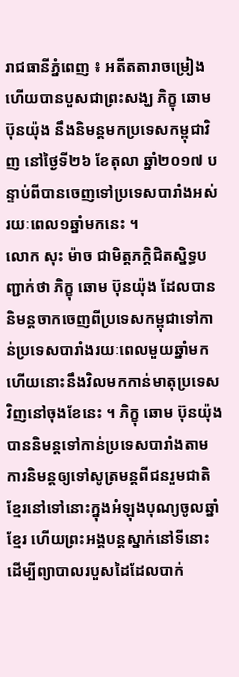រាជធានីភ្នំពេញ ៖ អតីតតារាចម្រៀងហើយបានបួសជាព្រះសង្ឃ ភិក្ខុ ឆោម ប៊ុនយ៉ុង នឹងនិមន្តមកប្រទេសកម្ពុជាវិញ នៅថ្ងៃទី២៦ ខែតុលា ឆ្នាំ២០១៧ បន្ទាប់ពីបានចេញទៅប្រទេសបារាំងអស់រយៈពេល១ឆ្នាំមកនេះ ។
លោក សុះ ម៉ាច ជាមិត្តភក្តិជិតស្និទ្ធបញ្ជាក់ថា ភិក្ខុ ឆោម ប៊ុនយ៉ុង ដែលបាននិមន្តចាកចេញពីប្រទេសកម្ពុជាទៅកាន់ប្រទេសបារាំងរយៈពេលមួយឆ្នាំមកហើយនោះនឹងវិលមកកាន់មាតុប្រទេសវិញនៅចុងខែនេះ ។ ភិក្ខុ ឆោម ប៊ុនយ៉ុង បាននិមន្តទៅកាន់ប្រទេសបារាំងតាមការនិមន្តឲ្យទៅសូត្រមន្តពីជនរួមជាតិខ្មែរនៅទៅនោះក្នុងអំឡុងបុណ្យចូលឆ្នាំខ្មែរ ហើយព្រះអង្គបន្តស្នាក់នៅទីនោះ ដើម្បីព្យាបាលរបួសដៃដែលបាក់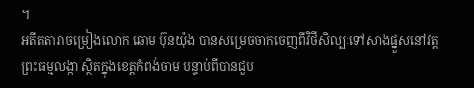។
អតីតតារាចម្រៀងលោក ឆោម ប៊ុនយ៉ុង បានសម្រេចចាកចេញពីវិថីសិល្បៈទៅសាងផ្នួសនៅវត្តព្រះធម្មលង្កា ស្ថិតក្នុងខេត្តកំពង់ចាម បន្ទាប់ពីបានជួប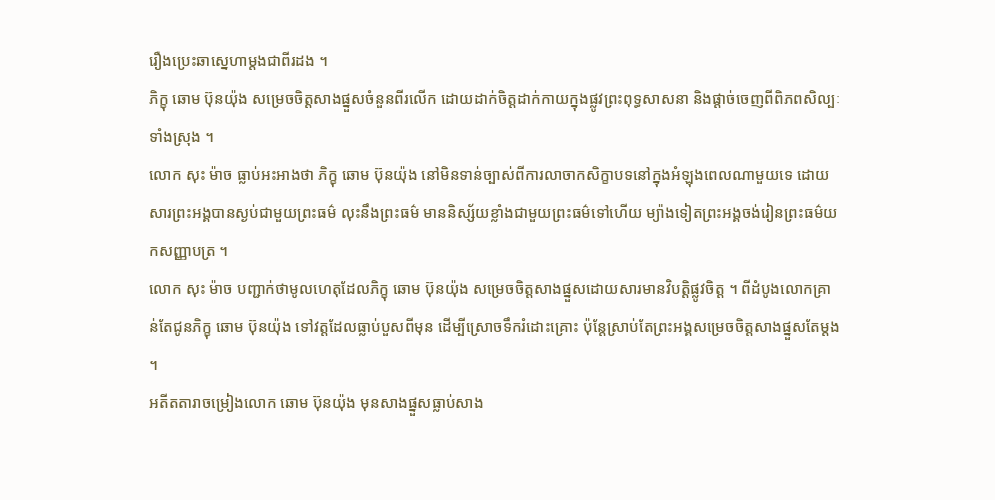រឿងប្រេះឆាស្នេហាម្តងជាពីរដង ។
ភិក្ខុ ឆោម ប៊ុនយ៉ុង សម្រេចចិត្តសាងផ្នួសចំនួនពីរលើក ដោយដាក់ចិត្តដាក់កាយក្នុងផ្លូវព្រះពុទ្ធសាសនា និងផ្តាច់ចេញពីពិភពសិល្បៈទាំងស្រុង ។
លោក សុះ ម៉ាច ធ្លាប់អះអាងថា ភិក្ខុ ឆោម ប៊ុនយ៉ុង នៅមិនទាន់ច្បាស់ពីការលាចាកសិក្ខាបទនៅក្នុងអំឡុងពេលណាមួយទេ ដោយសារព្រះអង្គបានស្ងប់ជាមួយព្រះធម៌ លុះនឹងព្រះធម៌ មាននិស្ស័យខ្លាំងជាមួយព្រះធម៌ទៅហើយ ម្យ៉ាងទៀតព្រះអង្គចង់រៀនព្រះធម៌យកសញ្ញាបត្រ ។
លោក សុះ ម៉ាច បញ្ជាក់ថាមូលហេតុដែលភិក្ខុ ឆោម ប៊ុនយ៉ុង សម្រេចចិត្តសាងផ្នួសដោយសារមានវិបត្តិផ្លូវចិត្ត ។ ពីដំបូងលោកគ្រាន់តែជូនភិក្ខុ ឆោម ប៊ុនយ៉ុង ទៅវត្តដែលធ្លាប់បួសពីមុន ដើម្បីស្រោចទឹករំដោះគ្រោះ ប៉ុន្តែស្រាប់តែព្រះអង្គសម្រេចចិត្តសាងផ្នួសតែម្តង ។
អតីតតារាចម្រៀងលោក ឆោម ប៊ុនយ៉ុង មុនសាងផ្នួសធ្លាប់សាង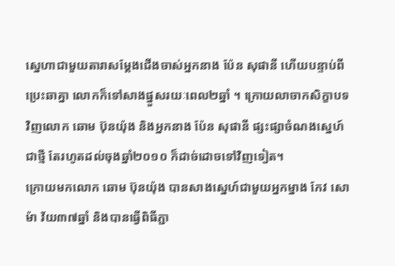ស្នេហាជាមួយតារាសម្តែងជើងចាស់អ្នកនាង ប៉ែន សុផានី ហើយបន្ទាប់ពីប្រេះឆាគ្នា លោកក៏ទៅសាងផ្នួសរយៈពេល២ឆ្នាំ ។ ក្រោយលាចាកសិក្ខាបទវិញលោក ឆោម ប៊ុនយ៉ុង និងអ្នកនាង ប៉ែន សុផានី ផ្សះផ្សាចំណងស្នេហ៍ជាថ្មី តែរហូតដល់ចុងឆ្នាំ២០១០ ក៏ដាច់ដោចទៅវិញទៀត។
ក្រោយមកលោក ឆោម ប៊ុនយ៉ុង បានសាងស្នេហ៍ជាមួយអ្នកម្នាង កែវ សោម៉ា វ័យ៣៧ឆ្នាំ និងបានធ្វើពិធីភ្ជា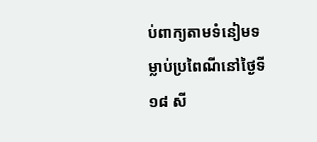ប់ពាក្យតាមទំនៀមទម្លាប់ប្រពៃណីនៅថ្ងៃទី១៨ សី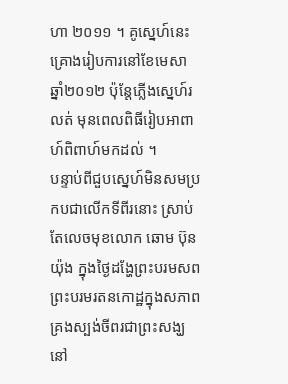ហា ២០១១ ។ គូស្នេហ៍នេះគ្រោងរៀបការនៅខែមេសា ឆ្នាំ២០១២ ប៉ុន្តែភ្លើងស្នេហ៍រលត់ មុនពេលពិធីរៀបអាពាហ៍ពិពាហ៍មកដល់ ។
បន្ទាប់ពីជួបស្នេហ៍មិនសមប្រកបជាលើកទីពីរនោះ ស្រាប់តែលេចមុខលោក ឆោម ប៊ុនយ៉ុង ក្នុងថ្ងៃដង្ហែព្រះបរមសពព្រះបរមរតនកោដ្ឋក្នុងសភាពគ្រងស្បង់ចីពរជាព្រះសង្ឃនៅ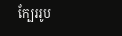ក្បែររូប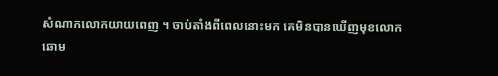សំណាកលោកយាយពេញ ។ ចាប់តាំងពីពេលនោះមក គេមិនបានឃើញមុខលោក ឆោម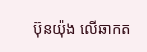ប៊ុនយ៉ុង លើឆាកត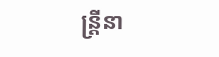ន្ត្រីនា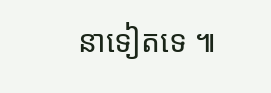នាទៀតទេ ៕